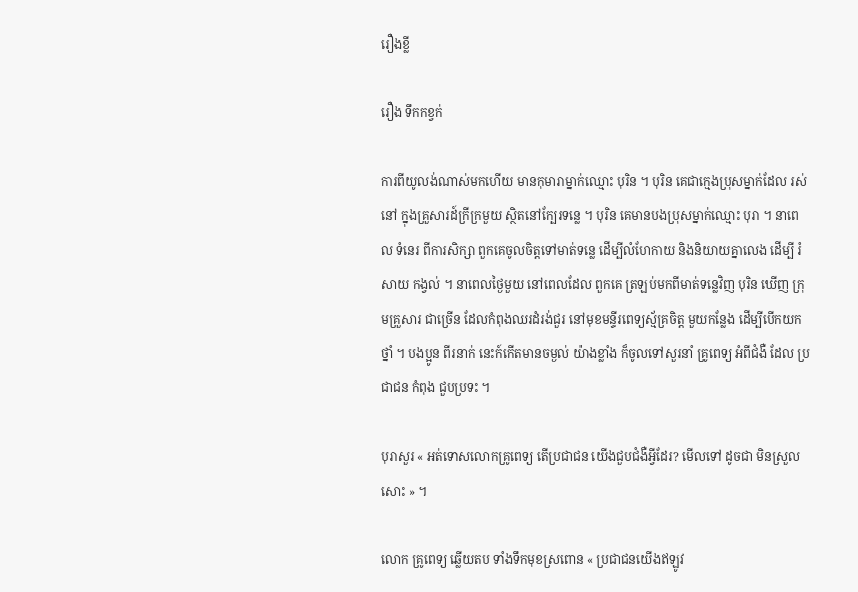រឿងខ្លី

រឿង ទឹកកខ្វក់

ការពីយូលង់ណាស់មកហើយ មានកុមារាម្នាក់ឈ្មោះ បុរិន ។ បុរិន គេជាក្មេងប្រុសម្នាក់ដែល រស់នៅ ក្នុងគ្រួសារដ៍ក្រីក្រមួយ ស្ថិតនៅក្បែរទន្លេ ។ បុរិន គេមានបងប្រុសម្នាក់ឈ្មោះ បុរា ។ នាពេល ទំនេរ ពីការសិក្សា ពួកគេចូលចិត្តទៅមាត់ទន្លេ ដើម្បីលំហែកាយ និងនិយាយគ្នាលេង ដើម្បី រំសាយ កង្វល់ ។ នាពេលថ្ងៃមួយ នៅពេលដែល ពួកគេ ត្រឡប់មកពីមាត់ទន្លេវិញ បុរិន ឃើញ ក្រុមគ្រួសារ ជាច្រើន ដែលកំពុងឈរដំរង់ជួរ នៅមុខមន្ទីរពេទ្យស្ម័គ្រចិត្ត មួយកន្លែង ដើម្បីបើកយកថ្នាំ ។ បងប្អូន ពីរនាក់ នេះក៍កើតមានចម្ងល់ យ៉ាងខ្លាំង ក៏ចូលទៅសួរនាំ គ្រូពេទ្យ អំពីជំងឺ ដែល ប្រជាជន កំពុង ជួបប្រទះ ។

បុរាសួរ « អត់ទោសលោកគ្រូពេទ្យ តើប្រជាជន យើងជួបជំងឺអ្វីដែរ? មើលទៅ ដូចជា មិនស្រួលសោះ » ។

លោក គ្រូពេទ្យ ឆ្លើយតប ទាំងទឹកមុខស្រពោន « ប្រជាជនយើងឥឡូវ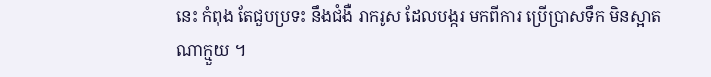នេះ កំពុង តែជួបប្រទះ នឹងជំងឺ រាករូស ដែលបង្ករ មកពីការ ប្រើប្រាសទឹក មិនស្អាត ណាក្មួយ ។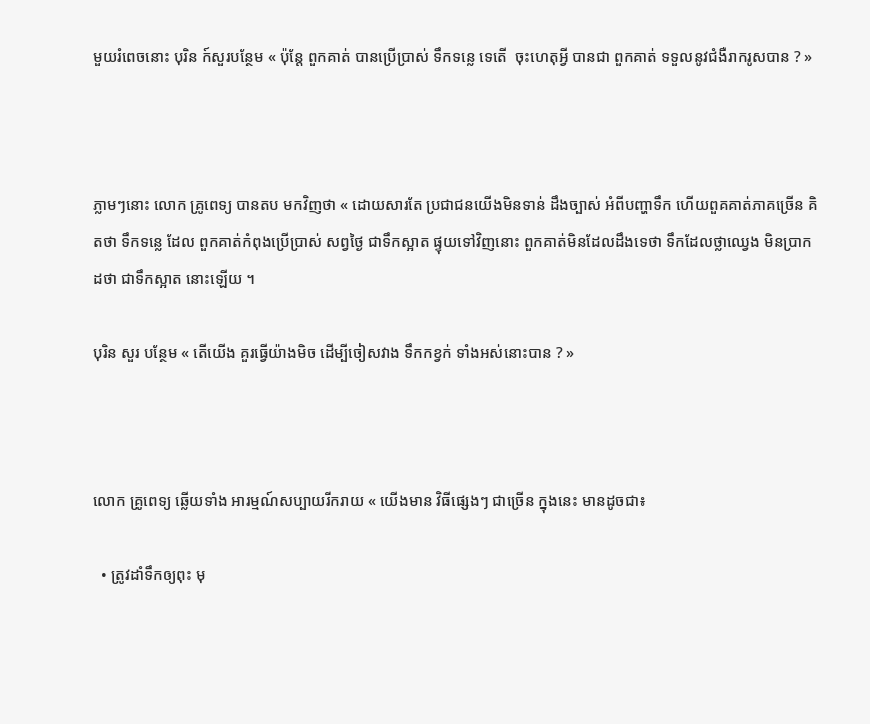មួយរំពេចនោះ បុរិន ក៍សួរបន្ថែម « ប៉ុន្តែ ពួកគាត់ បានប្រើប្រាស់ ទឹកទន្លេ ទេតើ  ចុះហេតុអ្វី បានជា ពួកគាត់ ទទួលនូវជំងឺរាករូសបាន ? »



ភ្លាមៗនោះ លោក គ្រូពេទ្យ បានតប មកវិញថា « ដោយសារតែ ប្រជាជនយើងមិនទាន់ ដឹងច្បាស់ អំពីបញ្ហាទឹក ហើយពួគគាត់ភាគច្រើន គិតថា ទឹកទន្លេ ដែល ពួកគាត់កំពុងប្រើប្រាស់ សព្វថ្ងៃ ជាទឹកស្អាត ផ្ទុយទៅវិញនោះ ពួកគាត់មិនដែលដឹងទេថា ទឹកដែលថ្លាឈ្វេង មិនប្រាកដថា ជាទឹកស្អាត នោះឡើយ ។

បុរិន សួរ បន្ថែម « តើយើង គួរធ្វើយ៉ាងមិច ដើម្បីចៀសវាង ទឹកកខ្វក់ ទាំងអស់នោះបាន ? »



លោក គ្រូពេទ្យ ឆ្លើយទាំង អារម្មណ៍សប្បាយរីករាយ « យើងមាន វិធីផ្សេងៗ ជាច្រើន ក្នុងនេះ មានដូចជា៖

  • ត្រូវដាំទឹកឲ្យពុះ មុ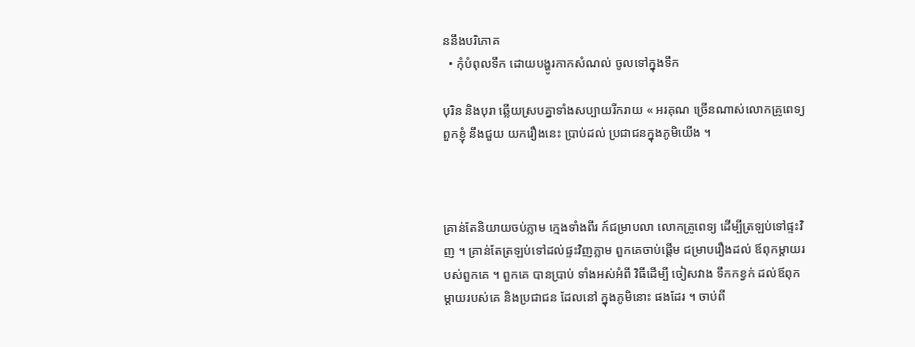ននឹងបរិភោគ
  • កំុបំពុលទឹក ដោយបង្ហូរកាកសំណល់ ចូលទៅក្នុងទឹក

បុរិន និងបុរា ឆ្លើយស្របគ្នាទាំងសប្បាយរីករាយ « អរគុណ ច្រើនណាស់លោកគ្រូពេទ្យ ពួកខ្ញំុ នឹងជួយ យករឿងនេះ ប្រាប់ដល់ ប្រជាជនក្នុងភូមិយើង ។



គ្រាន់តែនិយាយចប់ភ្លាម ក្មេងទាំងពីរ ក៍ជម្រាបលា លោកគ្រូពេទ្យ ដើម្បីត្រឡប់ទៅផ្ទះវិញ ។ គ្រាន់តែត្រឡប់ទៅដល់ផ្ទះវិញភ្លាម ពួកគេចាប់ផ្តើម ជម្រាបរឿងដល់ ឪពុកម្តាយរបស់ពួកគេ ។ ពួកគេ បានប្រាប់ ទាំងអស់អំពី វិធីដើម្បី ចៀសវាង ទឹកកខ្វក់ ដល់ឪពុកម្តាយរបស់គេ និងប្រជាជន ដែលនៅ ក្នុងភូមិនោះ ផងដែរ ។ ចាប់ពី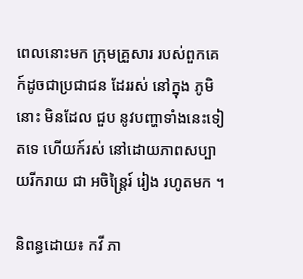ពេលនោះមក ក្រុមគ្រួសារ របស់ពួកគេ ក៍ដូចជាប្រជាជន ដែររស់ នៅក្នុង ភូមិនោះ មិនដែល ជួប នូវបញ្ហាទាំងនេះទៀតទេ ហើយក៍រស់ នៅដោយភាពសប្បាយរីករាយ ជា អចិន្រ្តៃរ៍ រៀង រហូតមក ។

និពន្ធដោយ៖ កវី ភា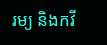រម្យ និងកវី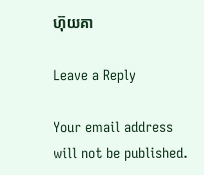ហ៊ុយគា

Leave a Reply

Your email address will not be published.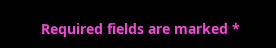Required fields are marked *